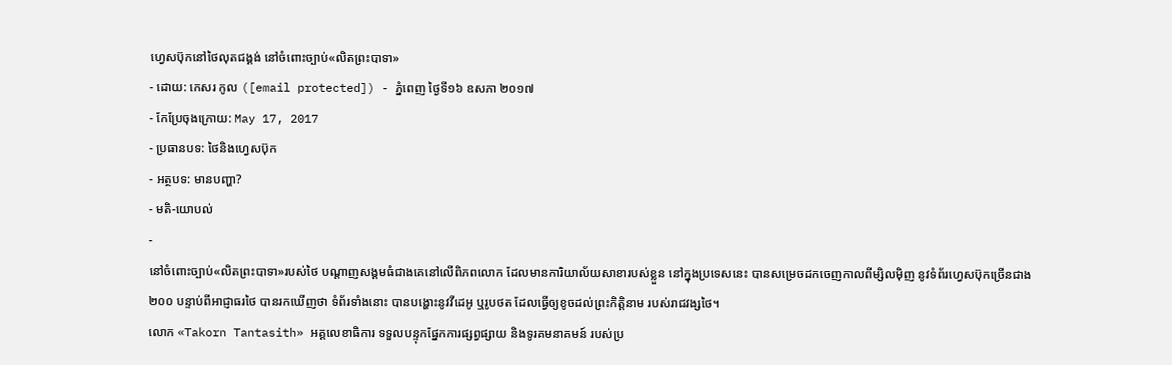ហ្វេសប៊ុកនៅថៃលុតជង្គង់ នៅចំពោះច្បាប់«លិតព្រះបាទា»
- ដោយ: កេសរ កូល ([email protected]) - ភ្នំពេញ ថ្ងៃទី១៦ ឧសភា ២០១៧
- កែប្រែចុងក្រោយ: May 17, 2017
- ប្រធានបទ: ថៃនិងហ្វេសប៊ុក
- អត្ថបទ: មានបញ្ហា?
- មតិ-យោបល់
-
នៅចំពោះច្បាប់«លិតព្រះបាទា»របស់ថៃ បណ្ដាញសង្គមធំជាងគេនៅលើពិភពលោក ដែលមានការិយាល័យសាខារបស់ខ្លួន នៅក្នុងប្រទេសនេះ បានសម្រេចដកចេញកាលពីម្សិលម៉ិញ នូវទំព័រហ្វេសប៊ុកច្រើនជាង២០០ បន្ទាប់ពីអាជ្ញាធរថៃ បានរកឃើញថា ទំព័រទាំងនោះ បានបង្ហោះនូវវីដេអូ ឬរូបថត ដែលធ្វើឲ្យខូចដល់ព្រះកិត្តិនាម របស់រាជវង្សថៃ។
លោក «Takorn Tantasith» អគ្គលេខាធិការ ទទួលបន្ទុកផ្នែកការផ្សព្វផ្សាយ និងទូរគមនាគមន៍ របស់ប្រ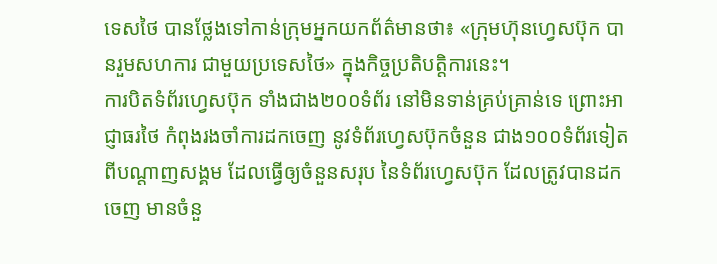ទេសថៃ បានថ្លែងទៅកាន់ក្រុមអ្នកយកព័ត៌មានថា៖ «ក្រុមហ៊ុនហ្វេសប៊ុក បានរួមសហការ ជាមួយប្រទេសថៃ» ក្នុងកិច្ចប្រតិបត្តិការនេះ។
ការបិតទំព័រហ្វេសប៊ុក ទាំងជាង២០០ទំព័រ នៅមិនទាន់គ្រប់គ្រាន់ទេ ព្រោះអាជ្ញាធរថៃ កំពុងរងចាំការដកចេញ នូវទំព័រហ្វេសប៊ុកចំនួន ជាង១០០ទំព័រទៀត ពីបណ្ដាញសង្គម ដែលធ្វើឲ្យចំនួនសរុប នៃទំព័រហ្វេសប៊ុក ដែលត្រូវបានដកចេញ មានចំនួ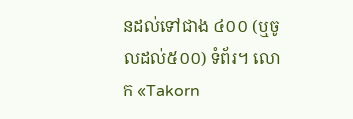នដល់ទៅជាង ៤០០ (ឬចូលដល់៥០០) ទំព័រ។ លោក «Takorn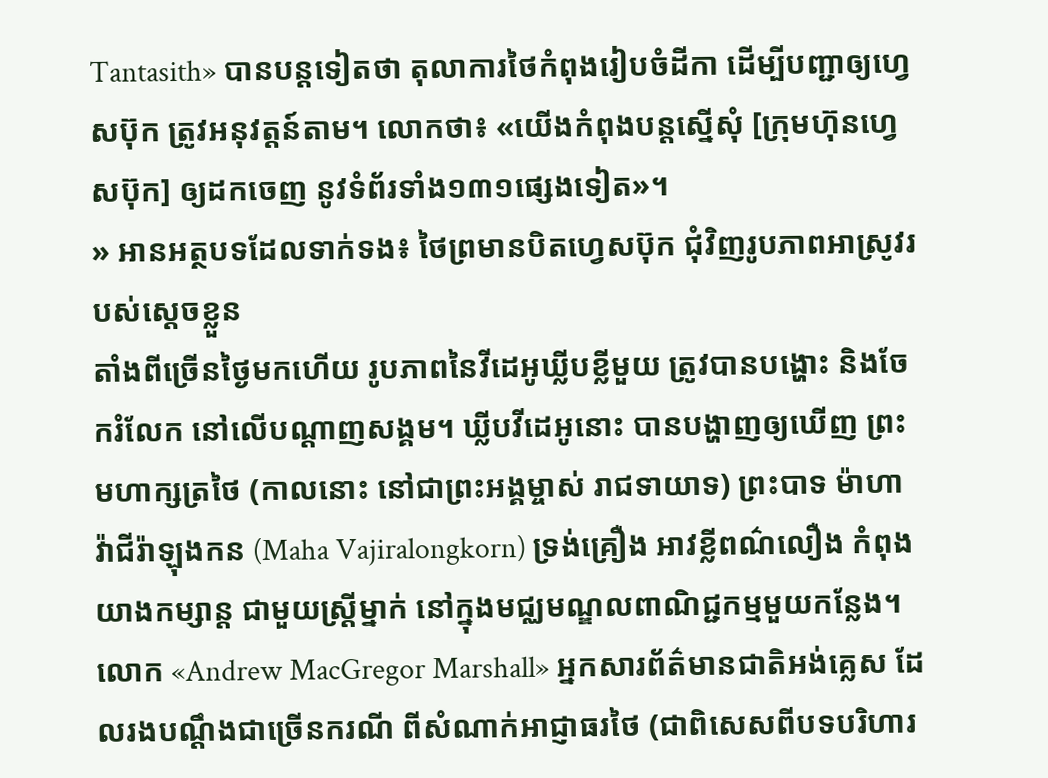Tantasith» បានបន្តទៀតថា តុលាការថៃកំពុងរៀបចំដីកា ដើម្បីបញ្ជាឲ្យហ្វេសប៊ុក ត្រូវអនុវត្តន៍តាម។ លោកថា៖ «យើងកំពុងបន្តស្នើសុំ [ក្រុមហ៊ុនហ្វេសប៊ុក] ឲ្យដកចេញ នូវទំព័រទាំង១៣១ផ្សេងទៀត»។
» អានអត្ថបទដែលទាក់ទង៖ ថៃព្រមានបិតហ្វេសប៊ុក ជុំវិញរូបភាពអាស្រូវរបស់ស្ដេចខ្លួន
តាំងពីច្រើនថ្ងៃមកហើយ រូបភាពនៃវីដេអូឃ្លីបខ្លីមួយ ត្រូវបានបង្ហោះ និងចែករំលែក នៅលើបណ្ដាញសង្គម។ ឃ្លីបវីដេអូនោះ បានបង្ហាញឲ្យឃើញ ព្រះមហាក្សត្រថៃ (កាលនោះ នៅជាព្រះអង្គម្ចាស់ រាជទាយាទ) ព្រះបាទ ម៉ាហា វ៉ាជីរ៉ាឡុងកន (Maha Vajiralongkorn) ទ្រង់គ្រឿង អាវខ្លីពណ៌លឿង កំពុងយាងកម្សាន្ដ ជាមួយស្ត្រីម្នាក់ នៅក្នុងមជ្ឈមណ្ឌលពាណិជ្ជកម្មមួយកន្លែង។
លោក «Andrew MacGregor Marshall» អ្នកសារព័ត៌មានជាតិអង់គ្លេស ដែលរងបណ្ដឹងជាច្រើនករណី ពីសំណាក់អាជ្ញាធរថៃ (ជាពិសេសពីបទបរិហារ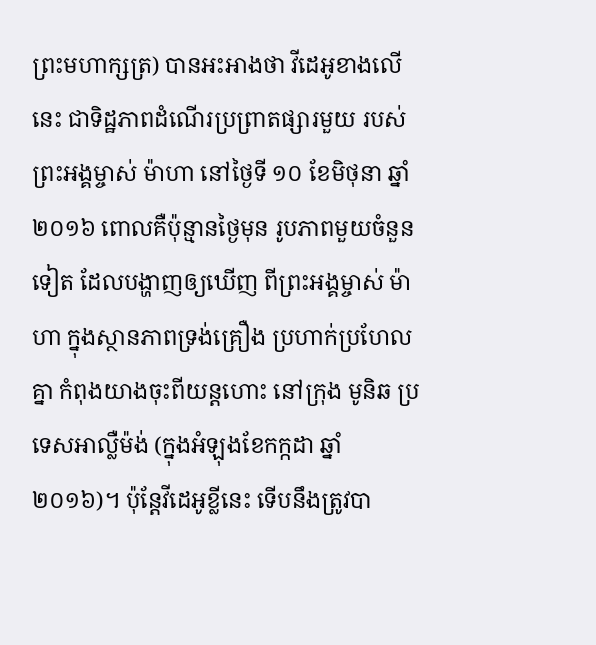ព្រះមហាក្សត្រ) បានអះអាងថា វីដេអូខាងលើនេះ ជាទិដ្ឋភាពដំណើរប្រព្រាតផ្សារមួយ របស់ព្រះអង្គម្ចាស់ ម៉ាហា នៅថ្ងៃទី ១០ ខែមិថុនា ឆ្នាំ២០១៦ ពោលគឺប៉ុន្មានថ្ងៃមុន រូបភាពមួយចំនួនទៀត ដែលបង្ហាញឲ្យឃើញ ពីព្រះអង្គម្ចាស់ ម៉ាហា ក្នុងស្ថានភាពទ្រង់គ្រឿង ប្រហាក់ប្រហែលគ្នា កំពុងយាងចុះពីយន្ដហោះ នៅក្រុង មូនិឆ ប្រទេសអាល្លឺម៉ង់ (ក្នុងអំឡុងខែកក្កដា ឆ្នាំ២០១៦)។ ប៉ុន្តែវីដេអូខ្លីនេះ ទើបនឹងត្រូវបា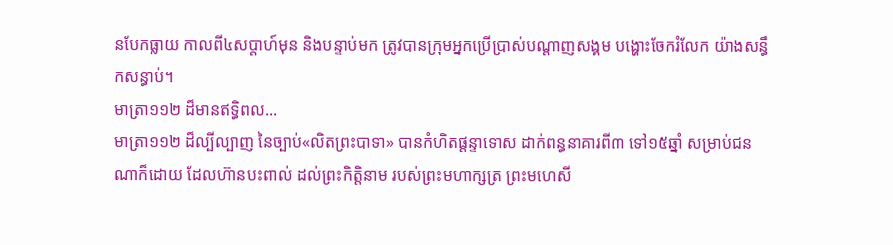នបែកធ្លាយ កាលពី៤សប្ដាហ៍មុន និងបន្ទាប់មក ត្រូវបានក្រុមអ្នកប្រើប្រាស់បណ្ដាញសង្គម បង្ហោះចែករំលែក យ៉ាងសន្ធឹកសន្ធាប់។
មាត្រា១១២ ដ៏មានឥទ្ធិពល...
មាត្រា១១២ ដ៏ល្បីល្បាញ នៃច្បាប់«លិតព្រះបាទា» បានកំហិតផ្ដន្ទាទោស ដាក់ពន្ធនាគារពី៣ ទៅ១៥ឆ្នាំ សម្រាប់ជនណាក៏ដោយ ដែលហ៊ានបះពាល់ ដល់ព្រះកិត្តិនាម របស់ព្រះមហាក្សត្រ ព្រះមហេសី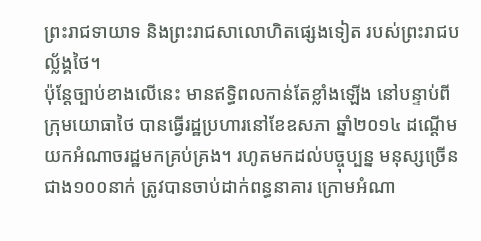ព្រះរាជទាយាទ និងព្រះរាជសាលោហិតផ្សេងទៀត របស់ព្រះរាជបល្ល័ង្គថៃ។
ប៉ុន្តែច្បាប់ខាងលើនេះ មានឥទ្ធិពលកាន់តែខ្លាំងឡើង នៅបន្ទាប់ពីក្រុមយោធាថៃ បានធ្វើរដ្ឋប្រហារនៅខែឧសភា ឆ្នាំ២០១៤ ដណ្ដើមយកអំណាចរដ្ឋមកគ្រប់គ្រង។ រហូតមកដល់បច្ចុប្បន្ន មនុស្សច្រើនជាង១០០នាក់ ត្រូវបានចាប់ដាក់ពន្ធនាគារ ក្រោមអំណា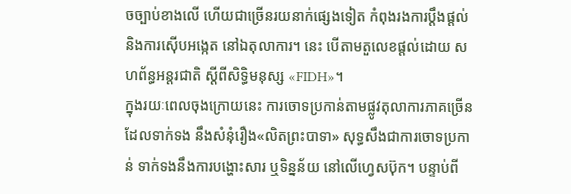ចច្បាប់ខាងលើ ហើយជាច្រើនរយនាក់ផ្សេងទៀត កំពុងរងការប្ដឹងផ្ដល់ និងការស៊ើបអង្កេត នៅឯតុលាការ។ នេះ បើតាមតួលេខផ្ដល់ដោយ សហព័ន្ធអន្តរជាតិ ស្ដីពីសិទ្ធិមនុស្ស «FIDH»។
ក្នុងរយៈពេលចុងក្រោយនេះ ការចោទប្រកាន់តាមផ្លូវតុលាការភាគច្រើន ដែលទាក់ទង នឹងសំនុំរឿង«លិតព្រះបាទា» សុទ្ធសឹងជាការចោទប្រកាន់ ទាក់ទងនឹងការបង្ហោះសារ ឬទិន្នន័យ នៅលើហ្វេសប៊ុក។ បន្ទាប់ពី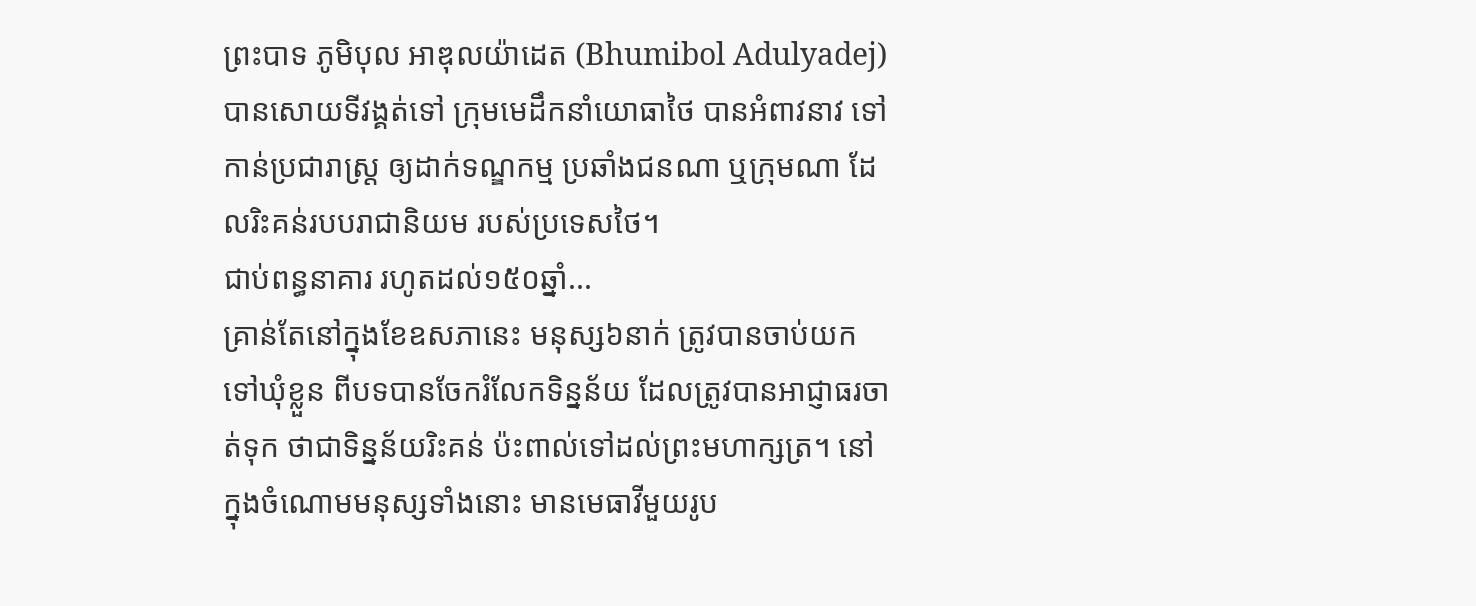ព្រះបាទ ភូមិបុល អាឌុលយ៉ាដេត (Bhumibol Adulyadej) បានសោយទីវង្គត់ទៅ ក្រុមមេដឹកនាំយោធាថៃ បានអំពាវនាវ ទៅកាន់ប្រជារាស្ត្រ ឲ្យដាក់ទណ្ឌកម្ម ប្រឆាំងជនណា ឬក្រុមណា ដែលរិះគន់របបរាជានិយម របស់ប្រទេសថៃ។
ជាប់ពន្ធនាគារ រហូតដល់១៥០ឆ្នាំ...
គ្រាន់តែនៅក្នុងខែឧសភានេះ មនុស្ស៦នាក់ ត្រូវបានចាប់យកទៅឃុំខ្លួន ពីបទបានចែករំលែកទិន្នន័យ ដែលត្រូវបានអាជ្ញាធរចាត់ទុក ថាជាទិន្នន័យរិះគន់ ប៉ះពាល់ទៅដល់ព្រះមហាក្សត្រ។ នៅក្នុងចំណោមមនុស្សទាំងនោះ មានមេធាវីមួយរូប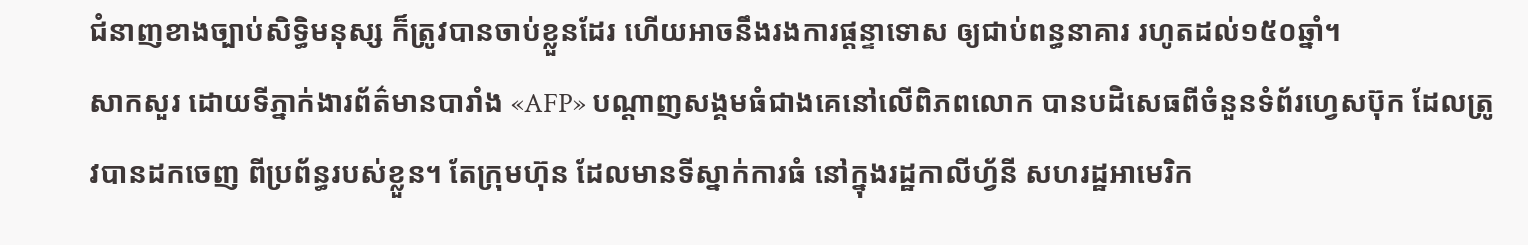ជំនាញខាងច្បាប់សិទ្ធិមនុស្ស ក៏ត្រូវបានចាប់ខ្លួនដែរ ហើយអាចនឹងរងការផ្ដន្ទាទោស ឲ្យជាប់ពន្ធនាគារ រហូតដល់១៥០ឆ្នាំ។
សាកសួរ ដោយទីភ្នាក់ងារព័ត៌មានបារាំង «AFP» បណ្ដាញសង្គមធំជាងគេនៅលើពិភពលោក បានបដិសេធពីចំនួនទំព័រហ្វេសប៊ុក ដែលត្រូវបានដកចេញ ពីប្រព័ន្ធរបស់ខ្លួន។ តែក្រុមហ៊ុន ដែលមានទីស្នាក់ការធំ នៅក្នុងរដ្ឋកាលីហ្វ័នី សហរដ្ឋអាមេរិក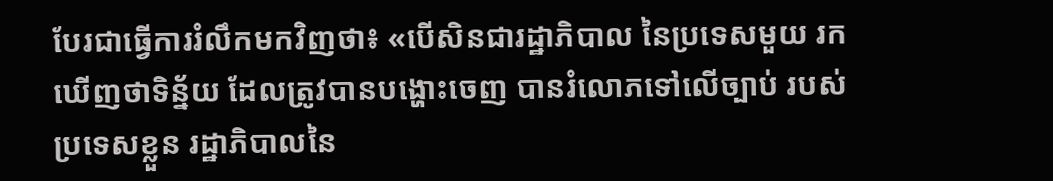បែរជាធ្វើការរំលឹកមកវិញថា៖ «បើសិនជារដ្ឋាភិបាល នៃប្រទេសមួយ រកឃើញថាទិន្ន័យ ដែលត្រូវបានបង្ហោះចេញ បានរំលោភទៅលើច្បាប់ របស់ប្រទេសខ្លួន រដ្ឋាភិបាលនៃ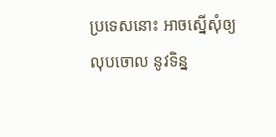ប្រទេសនោះ អាចស្នើសុំឲ្យលុបចោល នូវទិន្ន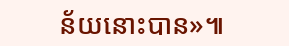ន័យនោះបាន»៕